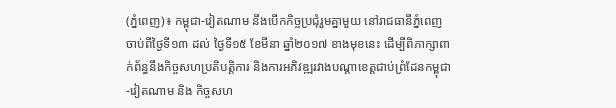(ភ្នំពេញ)៖ កម្ពុជា-វៀតណាម នឹងបើកកិច្ចប្រជុំរួមគ្នាមួយ នៅរាជធានីភ្នំពេញ ចាប់ពីថ្ងៃទី១៣ ដល់ ថ្ងៃទី១៥ ខែមីនា ឆ្នាំ២០១៧ ខាងមុខនេះ ដើម្បីពិភាក្សាពាក់ព័ន្ធនឹងកិច្ចសហប្រតិបត្តិការ និងការអភិវឌ្ឍរវាងបណ្តាខេត្តជាប់ព្រំដែនកម្ពុជា-វៀតណាម និង កិច្ចសហ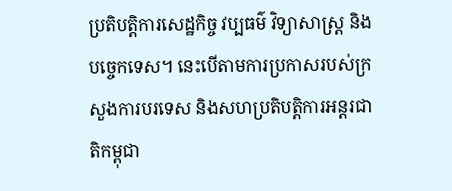ប្រតិបត្តិការសេដ្ឋកិច្ច វប្បធម៌ វិទ្យាសាស្រ្ត និងបច្ចេកទេស។ នេះបើតាមការប្រកាសរបស់ក្រសួងការបរទេស និងសហប្រតិបត្តិការអន្តរជាតិកម្ពុជា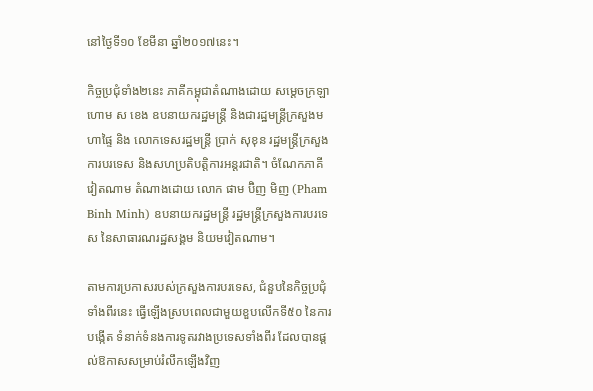នៅថ្ងៃទី១០ ខែមីនា ឆ្នាំ២០១៧នេះ។

កិច្ចប្រជុំទាំង២នេះ ភាគីកម្ពុជាតំណាងដោយ សម្តេចក្រឡាហោម ស ខេង ឧបនាយករដ្ឋមន្រ្តី និងជារដ្ឋមន្រ្តីក្រសួងមហាផ្ទៃ និង លោកទេសរដ្ឋមន្រ្តី ប្រាក់ សុខុន រដ្ឋមន្រ្តីក្រសួងការបរទេស និងសហប្រតិបត្តិការអន្តរជាតិ។ ចំណែកភាគីវៀតណាម តំណាងដោយ លោក ផាម ប៊ិញ មិញ (Pham Binh Minh) ឧបនាយករដ្ឋមន្រ្តី រដ្ឋមន្រ្តីក្រសួងការបរទេស នៃសាធារណរដ្ឋសង្គម និយមវៀតណាម។

តាមការប្រកាសរបស់ក្រសួងការបរទេស, ជំនួបនៃកិច្ចប្រជុំទាំងពីរនេះ ធ្វើឡើងស្របពេលជាមួយខួបលើកទី៥០ នៃការបង្កើត ទំនាក់ទំនងការទូតរវាងប្រទេសទាំងពីរ ដែលបានផ្តល់ឱកាសសម្រាប់រំលឹកឡើងវិញ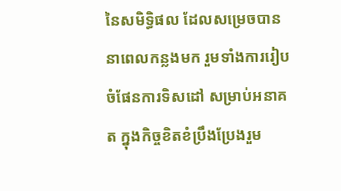នៃសមិទ្ធិផល ដែលសម្រេចបាន នាពេលកន្លងមក រួមទាំងការរៀបចំផែនការទិសដៅ សម្រាប់អនាគត ក្នុងកិច្ចខិតខំប្រឹងប្រែងរួម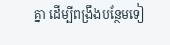គ្នា ដើម្បីពង្រឹងបន្ថែមទៀ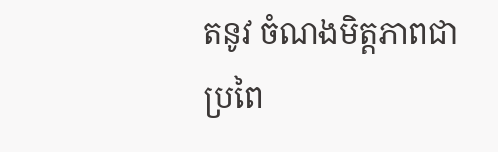តនូវ ចំណងមិត្តភាពជាប្រពៃ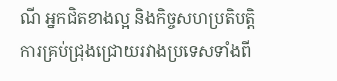ណី អ្នកជិតខាងល្អ និងកិច្ចសហប្រតិបត្តិការគ្រប់ជ្រុងជ្រោយរវាងប្រទេសទាំងពី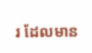រ ដែលមាន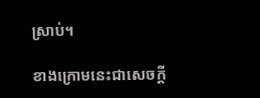ស្រាប់។

ខាងក្រោមនេះជាសេចក្តី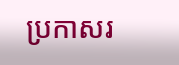ប្រកាសរ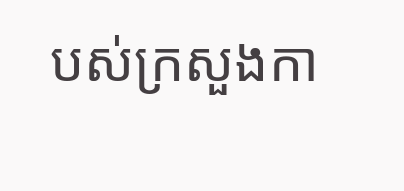បស់ក្រសួងកា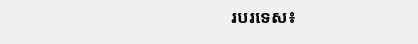របរទេស៖